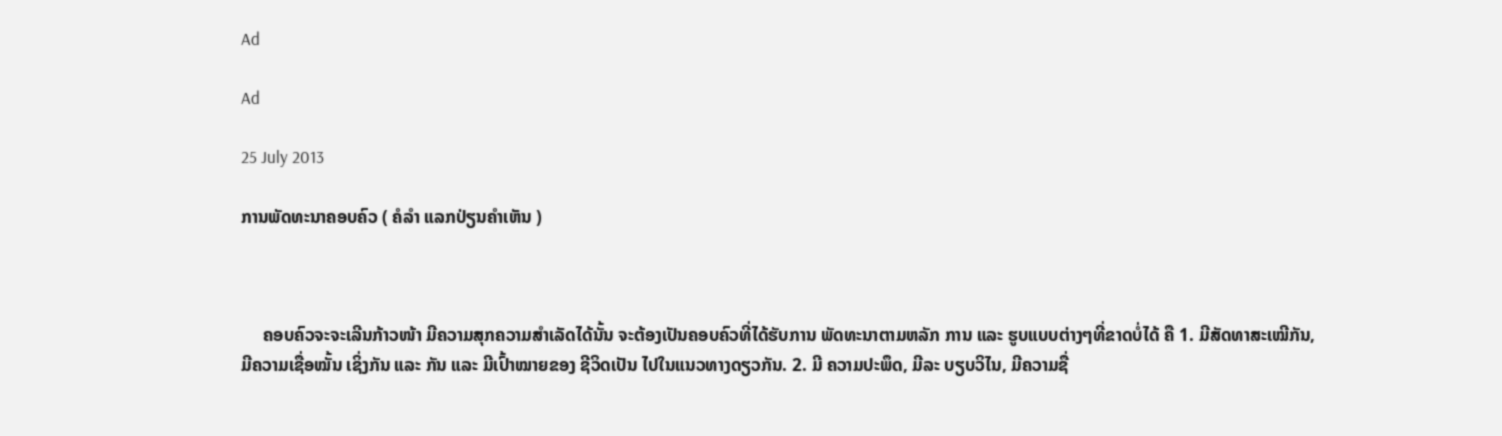Ad

Ad

25 July 2013

ການພັດທະນາຄອບຄົວ ( ຄໍລຳ ແລກປ່ຽນຄຳເຫັນ )



     ຄອບຄົວຈະຈະເລີນກ້າວໜ້າ ມີຄວາມສຸກຄວາມສຳເລັດໄດ້ນັ້ນ ຈະຕ້ອງເປັນຄອບຄົວທີ່ໄດ້ຮັບການ ພັດທະນາຕາມຫລັກ ການ ແລະ ຮູບແບບຕ່າງໆທີ່ຂາດບໍ່ໄດ້ ຄື 1. ມີສັດທາສະເໝີກັນ, ມີຄວາມເຊື່ອໝັ້ນ ເຊິ່ງກັນ ແລະ ກັນ ແລະ ມີເປົ້າໝາຍຂອງ ຊີວິດເປັນ ໄປໃນແນວທາງດຽວກັນ. 2. ມີ ຄວາມປະພຶດ, ມີລະ ບຽບວິໄນ, ມີຄວາມຊື່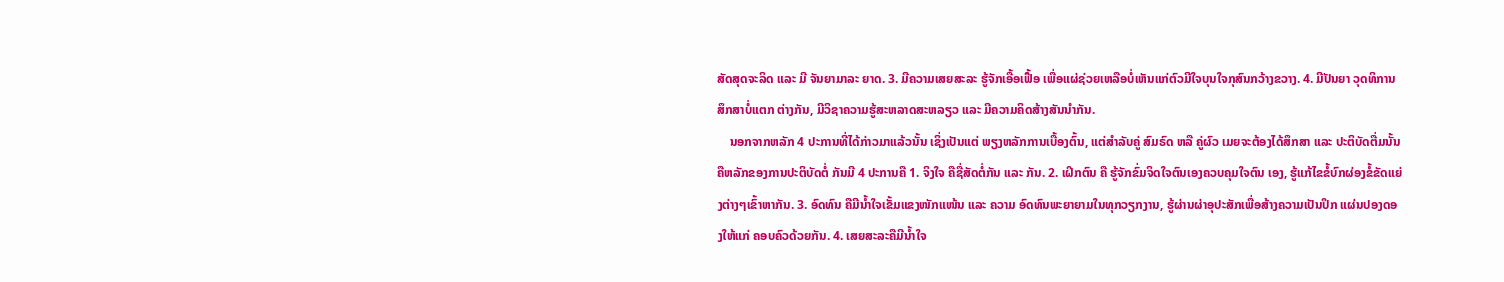ສັດສຸດຈະລິດ ແລະ ມີ ຈັນຍາມາລະ ຍາດ. 3. ມີຄວາມເສຍສະລະ ຮູ້ຈັກເອື້ອເຟື້ອ ເພື່ອແຜ່ຊ່ວຍເຫລືອບໍ່ເຫັນແກ່ຕົວມີໃຈບຸນໃຈກຸສົນກວ້າງຂວາງ. 4. ມີປັນຍາ ວຸດທິການສຶກສາບໍ່ແຕກ ຕ່າງກັນ, ມີວິຊາຄວາມຮູ້ສະຫລາດສະຫລຽວ ແລະ ມີຄວາມຄິດສ້າງສັນນຳກັນ.
    ນອກຈາກຫລັກ 4 ປະການທີ່ໄດ້ກ່າວມາແລ້ວນັ້ນ ເຊິ່ງເປັນແຕ່ ພຽງຫລັກການເບື້ອງຕົ້ນ, ແຕ່ສຳລັບຄູ່ ສົມຣົດ ຫລື ຄູ່ຜົວ ເມຍຈະຕ້ອງໄດ້ສຶກສາ ແລະ ປະຕິບັດຕື່ມນັ້ນ ຄືຫລັກຂອງການປະຕິບັດຕໍ່ ກັນມີ 4 ປະການຄື 1. ຈິງໃຈ ຄືຊື່ສັດຕໍ່ກັນ ແລະ ກັນ. 2. ເຝິກຕົນ ຄື ຮູ້ຈັກຂົ່ມຈິດໃຈຕົນເອງຄວບຄຸມໃຈຕົນ ເອງ, ຮູ້ແກ້ໄຂຂໍ້ບົກຜ່ອງຂໍ້ຂັດແຍ່ງຕ່າງໆເຂົ້າຫາກັນ. 3. ອົດທົນ ຄືມີນ້ຳໃຈເຂັ້ມແຂງໜັກແໜ້ນ ແລະ ຄວາມ ອົດທົນພະຍາຍາມໃນທຸກວຽກງານ, ຮູ້ຜ່ານຜ່າອຸປະສັກເພື່ອສ້າງຄວາມເປັນປຶກ ແຜ່ນປອງດອງໃຫ້ແກ່ ຄອບຄົວດ້ວຍກັນ. 4. ເສຍສະລະຄືມີນ້ຳໃຈ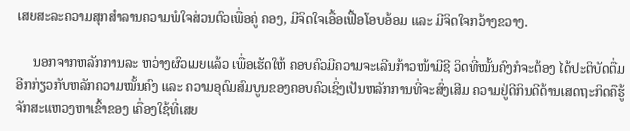ເສຍສະລະຄວາມສຸກສຳລານຄວາມພໍໃຈສ່ວນຕົວເພື່ອຄູ່ ຄອງ, ມີຈິດໃຈເອື້ອເຟື້ອໂອບອ້ອມ ແລະ ມີຈິດໃຈກວ້າງຂວາງ.

     ນອກຈາກຫລັກການລະ ຫວ່າງຜົວເມຍແລ້ວ ເພື່ອເຮັດໃຫ້ ຄອບຄົວມີຄວາມຈະເລີນກ້າວໜ້າມີຊີ ວິດທີ່ໝັ້ນຄົງກໍຈະຕ້ອງ ໄດ້ປະຕິບັດຕື່ມອີກກ່ຽວກັບຫລັກຄວາມໝັ້ນຄົງ ແລະ ຄວາມອຸດົມສົມບູນຂອງຄອບຄົວເຊິ່ງເປັນຫລັກການທີ່ຈະສົ່ງເສີມ ຄວາມຢູ່ດີກິນດີດ້ານເສດຖະກິດຄືຮູ້ຈັກສະແຫວງຫາເຂົ້າຂອງ ເຄື່ອງໃຊ້ທີ່ເສຍ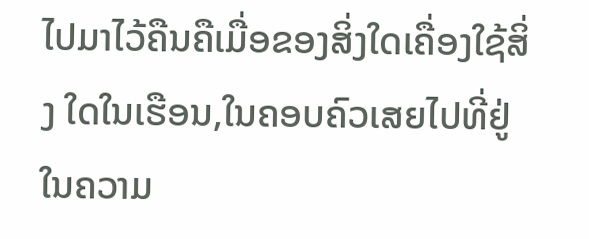ໄປມາໄວ້ຄືນຄືເມື່ອຂອງສິ່ງໃດເຄື່ອງໃຊ້ສິ່ງ ໃດໃນເຮືອນ,ໃນຄອບຄົວເສຍໄປທີ່ຢູ່ໃນຄວາມ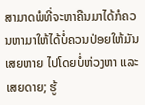ສາມາດພໍທີ່ຈະຫາຄືນມາໄດ້ກໍຄວນຫາມາໃຫ້ໄດ້ບໍ່ຄວນປ່ອຍໃຫ້ມັນເສຍຫາຍ ໄປໂດຍບໍ່ຫ່ວງຫາ ແລະ ເສຍດາຍ; ຮູ້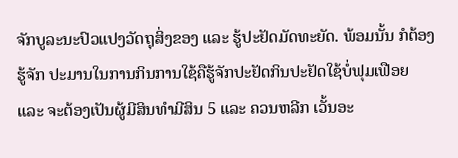ຈັກບູລະນະປົວແປງວັດຖຸສິ່ງຂອງ ແລະ ຮູ້ປະຢັດມັດທະຍັດ. ພ້ອມນັ້ນ ກໍຕ້ອງຮູ້ຈັກ ປະມານໃນການກິນການໃຊ້ຄືຮູ້ຈັກປະຢັດກິນປະຢັດໃຊ້ບໍ່ຟຸມເຟືອຍ ແລະ ຈະຕ້ອງເປັນຜູ້ມີສິນທຳມີສິນ 5 ແລະ ຄວນຫລີກ ເວັ້ນອະ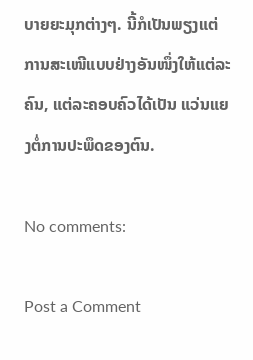ບາຍຍະມຸກຕ່າງໆ. ນີ້ກໍເປັນພຽງແຕ່ການສະເໜີແບບຢ່າງອັນໜຶ່ງໃຫ້ແຕ່ລະ ຄົນ, ແຕ່ລະຄອບຄົວໄດ້ເປັນ ແວ່ນແຍງຕໍ່ການປະພຶດຂອງຕົນ.

No comments:

Post a Comment